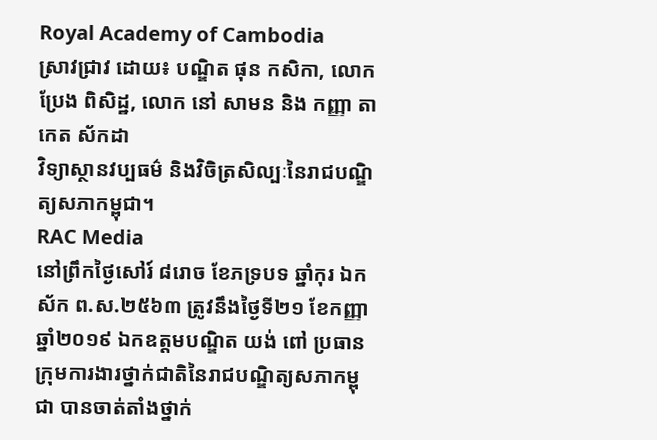Royal Academy of Cambodia
ស្រាវជ្រាវ ដោយ៖ បណ្ឌិត ផុន កសិកា, លោក ប្រែង ពិសិដ្ឋ, លោក នៅ សាមន និង កញ្ញា តាកេត ស័កដា
វិទ្យាស្ថានវប្បធម៌ និងវិចិត្រសិល្បៈនៃរាជបណ្ឌិត្យសភាកម្ពុជា។
RAC Media
នៅព្រឹកថ្ងៃសៅរ៍ ៨រោច ខែភទ្របទ ឆ្នាំកុរ ឯកស័ក ព.ស.២៥៦៣ ត្រូវនឹងថ្ងៃទី២១ ខែកញ្ញា ឆ្នាំ២០១៩ ឯកឧត្តមបណ្ឌិត យង់ ពៅ ប្រធានក្រុមការងារថ្នាក់ជាតិនៃរាជបណ្ឌិត្យសភាកម្ពុជា បានចាត់តាំងថ្នាក់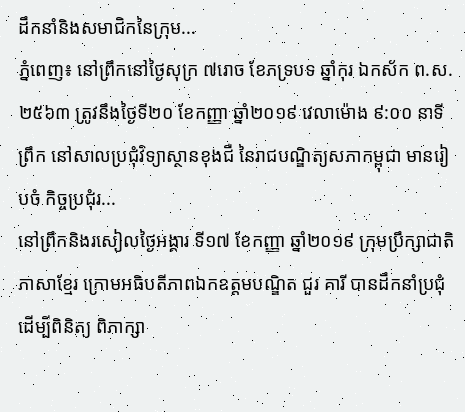ដឹកនាំនិងសមាជិកនៃក្រុម...
ភ្នំពេញ៖ នៅព្រឹកនៅថ្ងៃសុក្រ ៧រោច ខែភទ្របទ ឆ្នាំកុរ ឯកស័ក ព.ស. ២៥៦៣ ត្រូវនឹងថ្ងៃទី២០ ខែកញ្ញា ឆ្នាំ២០១៩ វេលាម៉ោង ៩:០០ នាទីព្រឹក នៅសាលប្រជុំវិទ្យាស្ថានខុងជឺ នៃរាជបណ្ឌិត្យសភាកម្ពុជា មានរៀបចំ កិច្ចប្រជុំរ...
នៅព្រឹកនិងរសៀលថ្ងៃអង្គារ ទី១៧ ខែកញ្ញា ឆ្នាំ២០១៩ ក្រុមប្រឹក្សាជាតិភាសាខ្មែរ ក្រោមអធិបតីភាពឯកឧត្តមបណ្ឌិត ជួរ គារី បានដឹកនាំប្រជុំដើម្បីពិនិត្យ ពិភាក្សា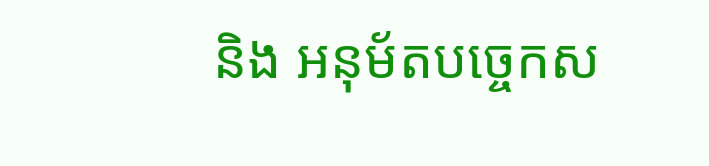និង អនុម័តបច្ចេកស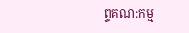ព្ទគណ:កម្ម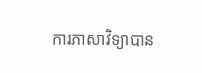ការភាសាវិទ្យាបាន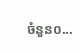ចំនួន០...